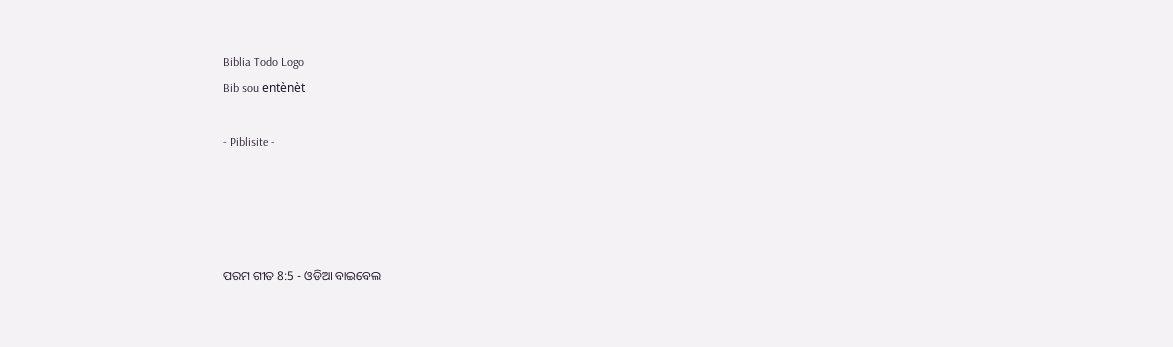Biblia Todo Logo
Bib sou entènèt

- Piblisite -




ପରମ ଗୀତ 8:5 - ଓଡିଆ ବାଇବେଲ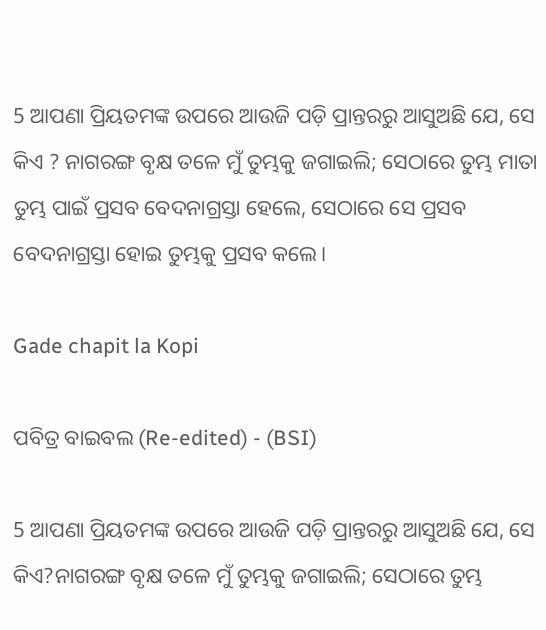5 ଆପଣା ପ୍ରିୟତମଙ୍କ ଉପରେ ଆଉଜି ପଡ଼ି ପ୍ରାନ୍ତରରୁ ଆସୁଅଛି ଯେ, ସେ କିଏ ? ନାଗରଙ୍ଗ ବୃକ୍ଷ ତଳେ ମୁଁ ତୁମ୍ଭକୁ ଜଗାଇଲି; ସେଠାରେ ତୁମ୍ଭ ମାତା ତୁମ୍ଭ ପାଇଁ ପ୍ରସବ ବେଦନାଗ୍ରସ୍ତା ହେଲେ, ସେଠାରେ ସେ ପ୍ରସବ ବେଦନାଗ୍ରସ୍ତା ହୋଇ ତୁମ୍ଭକୁ ପ୍ରସବ କଲେ।

Gade chapit la Kopi

ପବିତ୍ର ବାଇବଲ (Re-edited) - (BSI)

5 ଆପଣା ପ୍ରିୟତମଙ୍କ ଉପରେ ଆଉଜି ପଡ଼ି ପ୍ରାନ୍ତରରୁ ଆସୁଅଛି ଯେ, ସେ କିଏ?ନାଗରଙ୍ଗ ବୃକ୍ଷ ତଳେ ମୁଁ ତୁମ୍ଭକୁ ଜଗାଇଲି; ସେଠାରେ ତୁମ୍ଭ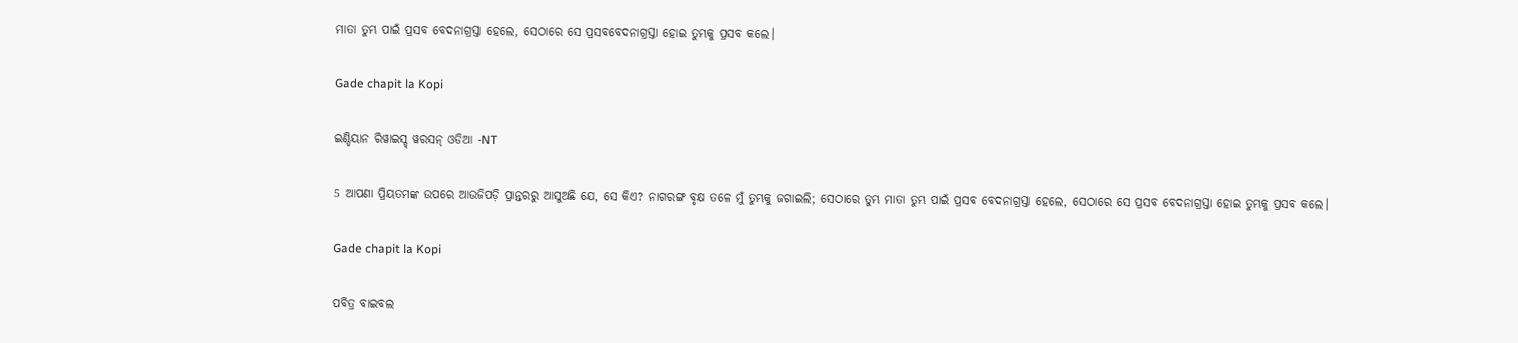ମାତା ତୁମ୍ଭ ପାଇଁ ପ୍ରସବ ବେଦନାଗ୍ରସ୍ତା ହେଲେ, ସେଠାରେ ସେ ପ୍ରସବବେଦନାଗ୍ରସ୍ତା ହୋଇ ତୁମ୍ଭକୁ ପ୍ରସବ କଲେ।

Gade chapit la Kopi

ଇଣ୍ଡିୟାନ ରିୱାଇସ୍ଡ୍ ୱରସନ୍ ଓଡିଆ -NT

5 ଆପଣା ପ୍ରିୟତମଙ୍କ ଉପରେ ଆଉଜିପଡ଼ି ପ୍ରାନ୍ତରରୁ ଆସୁଅଛି ଯେ, ସେ କିଏ? ନାଗରଙ୍ଗ ବୃକ୍ଷ ତଳେ ମୁଁ ତୁମ୍ଭକୁ ଜଗାଇଲି; ସେଠାରେ ତୁମ୍ଭ ମାତା ତୁମ୍ଭ ପାଇଁ ପ୍ରସବ ବେଦନାଗ୍ରସ୍ତା ହେଲେ, ସେଠାରେ ସେ ପ୍ରସବ ବେଦନାଗ୍ରସ୍ତା ହୋଇ ତୁମ୍ଭକୁ ପ୍ରସବ କଲେ।

Gade chapit la Kopi

ପବିତ୍ର ବାଇବଲ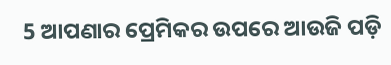5 ଆପଣାର ପ୍ରେମିକର ଉପରେ ଆଉଜି ପଡ଼ି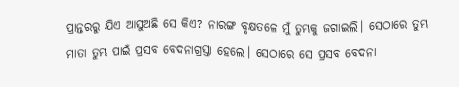ପ୍ରାନ୍ତରରୁ ଯିଏ ଆସୁଅଛି ସେ କିଏ? ନାରଙ୍ଗ ବୃକ୍ଷତଳେ ମୁଁ ତୁମ୍ଭକୁ ଜଗାଇଲି। ସେଠାରେ ତୁମ୍ଭ ମାତା ତୁମ୍ଭ ପାଇଁ ପ୍ରସବ ବେଦନାଗ୍ରସ୍ତା ହେଲେ। ସେଠାରେ ସେ ପ୍ରସବ ବେଦନା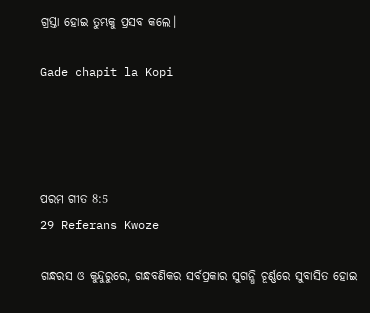ଗ୍ରସ୍ତା ହୋଇ ତୁମ୍ଭକୁ ପ୍ରସବ କଲେ।

Gade chapit la Kopi




ପରମ ଗୀତ 8:5
29 Referans Kwoze

ଗନ୍ଧରସ ଓ କୁନ୍ଦୁରୁରେ, ଗନ୍ଧବଣିକର ସର୍ବପ୍ରକାର ସୁଗନ୍ଧି ଚୂର୍ଣ୍ଣରେ ସୁବାସିତ ହୋଇ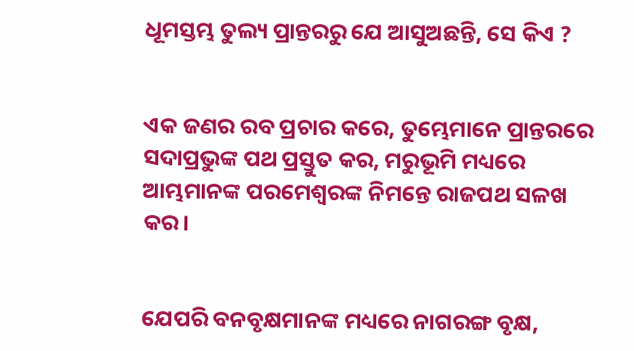ଧୂମସ୍ତମ୍ଭ ତୁଲ୍ୟ ପ୍ରାନ୍ତରରୁ ଯେ ଆସୁଅଛନ୍ତି, ସେ କିଏ ?


ଏକ ଜଣର ରବ ପ୍ରଚାର କରେ, ତୁମ୍ଭେମାନେ ପ୍ରାନ୍ତରରେ ସଦାପ୍ରଭୁଙ୍କ ପଥ ପ୍ରସ୍ତୁତ କର, ମରୁଭୂମି ମଧ୍ୟରେ ଆମ୍ଭମାନଙ୍କ ପରମେଶ୍ୱରଙ୍କ ନିମନ୍ତେ ରାଜପଥ ସଳଖ କର।


ଯେପରି ବନବୃକ୍ଷମାନଙ୍କ ମଧ୍ୟରେ ନାଗରଙ୍ଗ ବୃକ୍ଷ,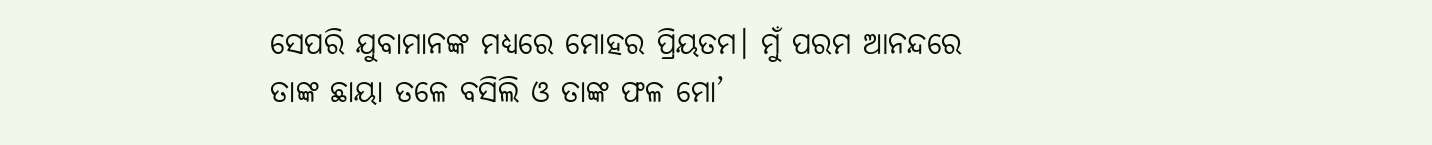ସେପରି ଯୁବାମାନଙ୍କ ମଧ୍ୟରେ ମୋହର ପ୍ରିୟତମ। ମୁଁ ପରମ ଆନନ୍ଦରେ ତାଙ୍କ ଛାୟା ତଳେ ବସିଲି ଓ ତାଙ୍କ ଫଳ ମୋ’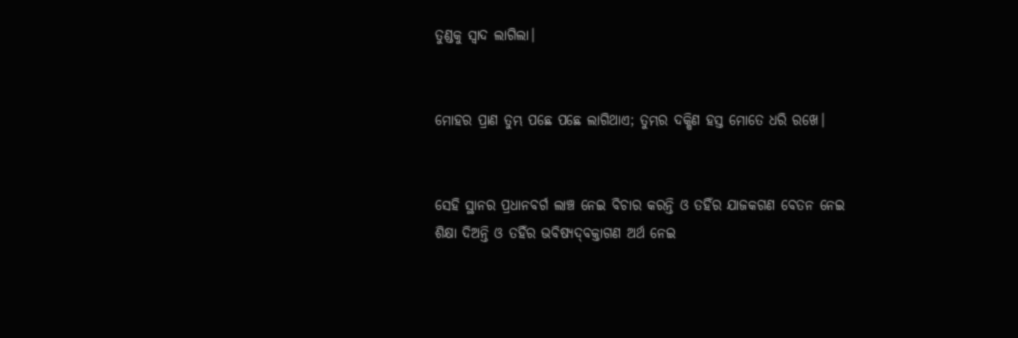ତୁଣ୍ଡକୁ ସ୍ୱାଦ ଲାଗିଲା।


ମୋହର ପ୍ରାଣ ତୁମ୍ଭ ପଛେ ପଛେ ଲାଗିଥାଏ; ତୁମ୍ଭର ଦକ୍ଷିଣ ହସ୍ତ ମୋତେ ଧରି ରଖେ।


ସେହି ସ୍ଥାନର ପ୍ରଧାନବର୍ଗ ଲାଞ୍ଚ ନେଇ ବିଚାର କରନ୍ତି ଓ ତହିଁର ଯାଜକଗଣ ବେତନ ନେଇ ଶିକ୍ଷା ଦିଅନ୍ତି ଓ ତହିଁର ଭବିଷ୍ୟଦ୍‍ବକ୍ତାଗଣ ଅର୍ଥ ନେଇ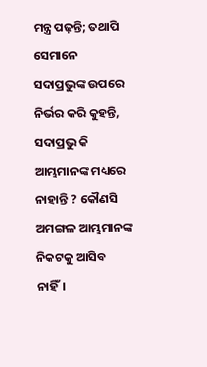ମନ୍ତ୍ର ପଢ଼ନ୍ତି; ତଥାପି ସେମାନେ ସଦାପ୍ରଭୁଙ୍କ ଉପରେ ନିର୍ଭର କରି କୁହନ୍ତି, ସଦାପ୍ରଭୁ କି ଆମ୍ଭମାନଙ୍କ ମଧ୍ୟରେ ନାହାନ୍ତି ? କୌଣସି ଅମଙ୍ଗଳ ଆମ୍ଭମାନଙ୍କ ନିକଟକୁ ଆସିବ ନାହିଁ।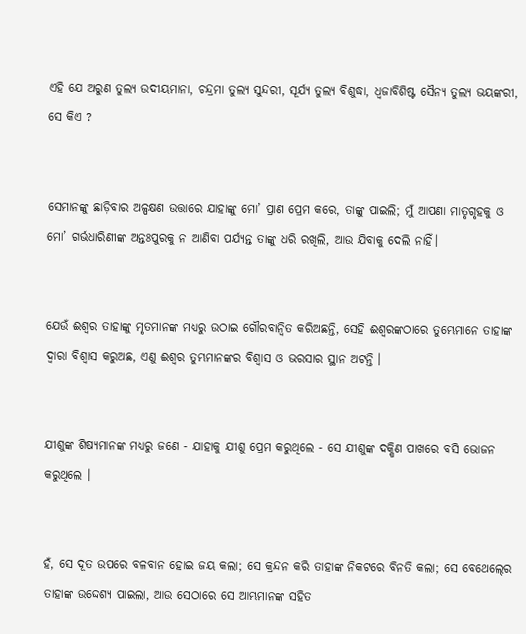ଏହି ଯେ ଅରୁଣ ତୁଲ୍ୟ ଉଦୀୟମାନା, ଚନ୍ଦ୍ରମା ତୁଲ୍ୟ ସୁନ୍ଦରୀ, ସୂର୍ଯ୍ୟ ତୁଲ୍ୟ ବିଶୁଦ୍ଧା, ଧ୍ୱଜାବିଶିଷ୍ଟ ସୈନ୍ୟ ତୁଲ୍ୟ ଭୟଙ୍କରୀ, ସେ କିଏ ?


ସେମାନଙ୍କୁ ଛାଡ଼ିବାର ଅଳ୍ପକ୍ଷଣ ଉତ୍ତାରେ ଯାହାଙ୍କୁ ମୋ’ ପ୍ରାଣ ପ୍ରେମ କରେ, ତାଙ୍କୁ ପାଇଲି; ମୁଁ ଆପଣା ମାତୃଗୃହକୁ ଓ ମୋ’ ଗର୍ଭଧାରିଣୀଙ୍କ ଅନ୍ତଃପୁରକୁ ନ ଆଣିବା ପର୍ଯ୍ୟନ୍ତ ତାଙ୍କୁ ଧରି ରଖିଲି, ଆଉ ଯିବାକୁ ଦେଲି ନାହିଁ।


ଯେଉଁ ଈଶ୍ୱର ତାହାଙ୍କୁ ମୃତମାନଙ୍କ ମଧ୍ୟରୁ ଉଠାଇ ଗୌରବାନ୍ୱିତ କରିଅଛନ୍ତି, ସେହି ଈଶ୍ୱରଙ୍କଠାରେ ତୁମ୍ଭେମାନେ ତାହାଙ୍କ ଦ୍ୱାରା ବିଶ୍ୱାସ କରୁଅଛ, ଏଣୁ ଈଶ୍ୱର ତୁମ୍ଭମାନଙ୍କର ବିଶ୍ୱାସ ଓ ଭରସାର ସ୍ଥାନ ଅଟନ୍ତି ।


ଯୀଶୁଙ୍କ ଶିଷ୍ୟମାନଙ୍କ ମଧ୍ୟରୁ ଜଣେ - ଯାହାକୁ ଯୀଶୁ ପ୍ରେମ କରୁଥିଲେ - ସେ ଯୀଶୁଙ୍କ ଦକ୍ଷିଣ ପାଖରେ ବସି ଭୋଜନ କରୁଥିଲେ ।


ହଁ, ସେ ଦୂତ ଉପରେ ବଳବାନ ହୋଇ ଜୟ କଲା; ସେ କ୍ରନ୍ଦନ କରି ତାହାଙ୍କ ନିକଟରେ ବିନତି କଲା; ସେ ବେଥେଲ୍‍ରେ ତାହାଙ୍କ ଉଦ୍ଦେଶ୍ୟ ପାଇଲା, ଆଉ ସେଠାରେ ସେ ଆମ୍ଭମାନଙ୍କ ସହିତ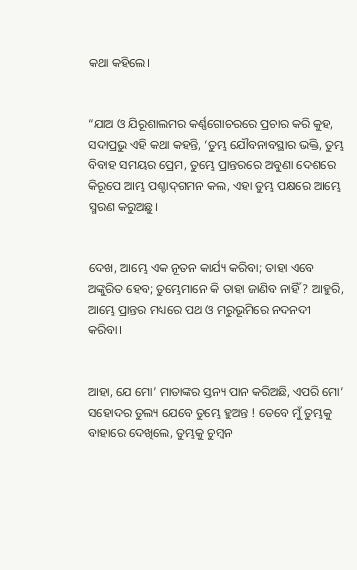କଥା କହିଲେ।


“ଯାଅ ଓ ଯିରୂଶାଲମର କର୍ଣ୍ଣଗୋଚରରେ ପ୍ରଚାର କରି କୁହ, ସଦାପ୍ରଭୁ ଏହି କଥା କହନ୍ତି, ‘ତୁମ୍ଭ ଯୌବନାବସ୍ଥାର ଭକ୍ତି, ତୁମ୍ଭ ବିବାହ ସମୟର ପ୍ରେମ, ତୁମ୍ଭେ ପ୍ରାନ୍ତରରେ ଅବୁଣା ଦେଶରେ କିରୂପେ ଆମ୍ଭ ପଶ୍ଚାଦ୍‍ଗମନ କଲ, ଏହା ତୁମ୍ଭ ପକ୍ଷରେ ଆମ୍ଭେ ସ୍ମରଣ କରୁଅଛୁ।


ଦେଖ, ଆମ୍ଭେ ଏକ ନୂତନ କାର୍ଯ୍ୟ କରିବା; ତାହା ଏବେ ଅଙ୍କୁରିତ ହେବ; ତୁମ୍ଭେମାନେ କି ତାହା ଜାଣିବ ନାହିଁ ? ଆହୁରି, ଆମ୍ଭେ ପ୍ରାନ୍ତର ମଧ୍ୟରେ ପଥ ଓ ମରୁଭୂମିରେ ନଦନଦୀ କରିବା।


ଆହା, ଯେ ମୋ’ ମାତାଙ୍କର ସ୍ତନ୍ୟ ପାନ କରିଅଛି, ଏପରି ମୋ’ ସହୋଦର ତୁଲ୍ୟ ଯେବେ ତୁମ୍ଭେ ହୁଅନ୍ତ ! ତେବେ ମୁଁ ତୁମ୍ଭକୁ ବାହାରେ ଦେଖିଲେ, ତୁମ୍ଭକୁ ଚୁମ୍ବନ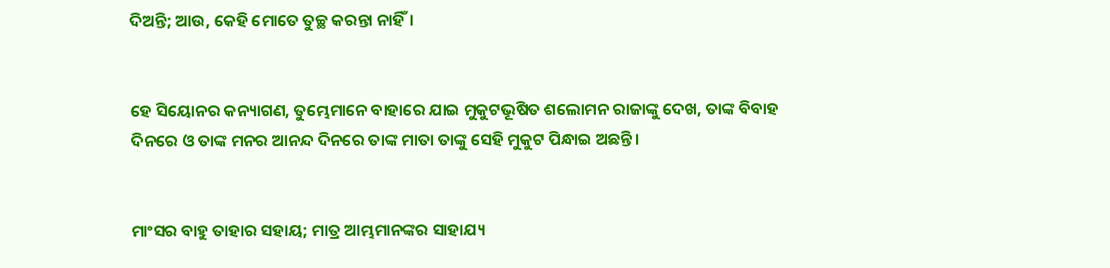ଦିଅନ୍ତି; ଆଉ, କେହି ମୋତେ ତୁଚ୍ଛ କରନ୍ତା ନାହିଁ।


ହେ ସିୟୋନର କନ୍ୟାଗଣ, ତୁମ୍ଭେମାନେ ବାହାରେ ଯାଇ ମୁକୁଟଭୂଷିତ ଶଲୋମନ ରାଜାଙ୍କୁ ଦେଖ, ତାଙ୍କ ବିବାହ ଦିନରେ ଓ ତାଙ୍କ ମନର ଆନନ୍ଦ ଦିନରେ ତାଙ୍କ ମାତା ତାଙ୍କୁ ସେହି ମୁକୁଟ ପିନ୍ଧାଇ ଅଛନ୍ତି।


ମାଂସର ବାହୁ ତାହାର ସହାୟ; ମାତ୍ର ଆମ୍ଭମାନଙ୍କର ସାହାଯ୍ୟ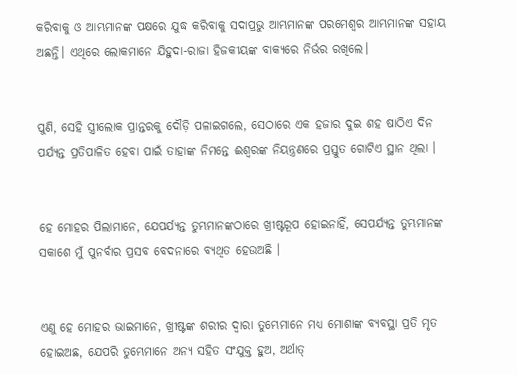କରିବାକୁ ଓ ଆମ୍ଭମାନଙ୍କ ପକ୍ଷରେ ଯୁଦ୍ଧ କରିବାକୁ ସଦାପ୍ରଭୁ ଆମ୍ଭମାନଙ୍କ ପରମେଶ୍ୱର ଆମ୍ଭମାନଙ୍କ ସହାୟ ଅଛନ୍ତି। ଏଥିରେ ଲୋକମାନେ ଯିହୁଦା-ରାଜା ହିଜକୀୟଙ୍କ ବାକ୍ୟରେ ନିର୍ଭର ରଖିଲେ।


ପୁଣି, ସେହି ସ୍ତ୍ରୀଲୋକ ପ୍ରାନ୍ତରକୁ ଦୌଡ଼ି ପଳାଇଗଲେ, ସେଠାରେ ଏକ ହଜାର ଦୁଇ ଶହ ଷାଠିଏ ଦିନ ପର୍ଯ୍ୟନ୍ତ ପ୍ରତିପାଳିତ ହେବା ପାଇଁ ତାହାଙ୍କ ନିମନ୍ତେ ଈଶ୍ୱରଙ୍କ ନିୟନ୍ତ୍ରଣରେ ପ୍ରସ୍ତୁତ ଗୋଟିଏ ସ୍ଥାନ ଥିଲା ।


ହେ ମୋହର ପିଲାମାନେ, ଯେପର୍ଯ୍ୟନ୍ତ ତୁମ୍ଭମାନଙ୍କଠାରେ ଖ୍ରୀଷ୍ଟରୂପ ହୋଇନାହିଁ, ସେପର୍ଯ୍ୟନ୍ତ ତୁମ୍ଭମାନଙ୍କ ସକାଶେ ମୁଁ ପୁନର୍ବାର ପ୍ରସବ ବେଦନାରେ ବ୍ୟଥିତ ହେଉଅଛି ।


ଏଣୁ ହେ ମୋହର ଭାଇମାନେ, ଖ୍ରୀଷ୍ଟଙ୍କ ଶରୀର ଦ୍ୱାରା ତୁମ୍ଭେମାନେ ମଧ୍ୟ ମୋଶାଙ୍କ ବ୍ୟବସ୍ଥା ପ୍ରତି ମୃତ ହୋଇଅଛ, ଯେପରି ତୁମ୍ଭେମାନେ ଅନ୍ୟ ସହିତ ସଂଯୁକ୍ତ ହୁଅ, ଅର୍ଥାତ୍‍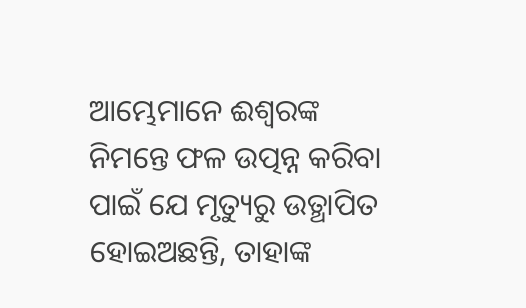ଆମ୍ଭେମାନେ ଈଶ୍ୱରଙ୍କ ନିମନ୍ତେ ଫଳ ଉତ୍ପନ୍ନ କରିବା ପାଇଁ ଯେ ମୃତ୍ୟୁରୁ ଉତ୍ଥାପିତ ହୋଇଅଛନ୍ତି, ତାହାଙ୍କ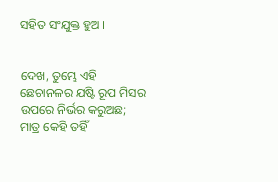ସହିତ ସଂଯୁକ୍ତ ହୁଅ ।


ଦେଖ, ତୁମ୍ଭେ ଏହି ଛେଚାନଳର ଯଷ୍ଟି ରୂପ ମିସର ଉପରେ ନିର୍ଭର କରୁଅଛ; ମାତ୍ର କେହି ତହିଁ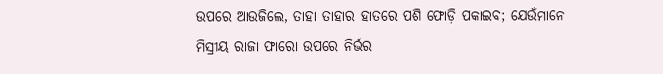ଉପରେ ଆଉଜିଲେ, ତାହା ତାହାର ହାତରେ ପଶି ଫୋଡ଼ି ପକାଇବ; ଯେଉଁମାନେ ମିସ୍ରୀୟ ରାଜା ଫାରୋ ଉପରେ ନିର୍ଭର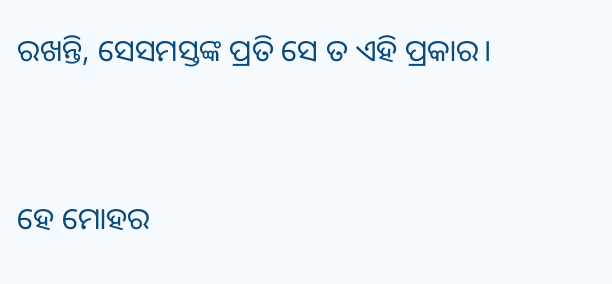ରଖନ୍ତି, ସେସମସ୍ତଙ୍କ ପ୍ରତି ସେ ତ ଏହି ପ୍ରକାର।


ହେ ମୋହର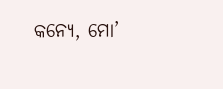କନ୍ୟେ, ମୋ’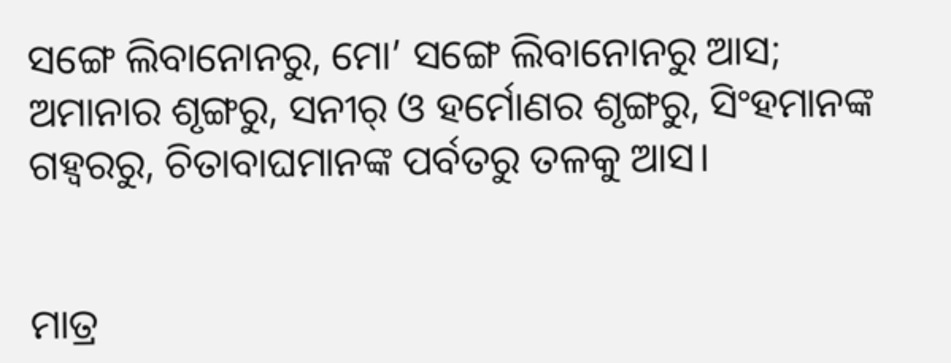ସଙ୍ଗେ ଲିବାନୋନରୁ, ମୋ’ ସଙ୍ଗେ ଲିବାନୋନରୁ ଆସ; ଅମାନାର ଶୃଙ୍ଗରୁ, ସନୀର୍‍ ଓ ହର୍ମୋଣର ଶୃଙ୍ଗରୁ, ସିଂହମାନଙ୍କ ଗହ୍ୱରରୁ, ଚିତାବାଘମାନଙ୍କ ପର୍ବତରୁ ତଳକୁ ଆସ।


ମାତ୍ର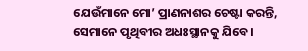ଯେଉଁମାନେ ମୋ’ ପ୍ରାଣନାଶର ଚେଷ୍ଟା କରନ୍ତି, ସେମାନେ ପୃଥିବୀର ଅଧଃସ୍ଥାନକୁ ଯିବେ।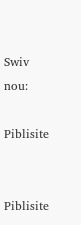Swiv nou:

Piblisite


Piblisite